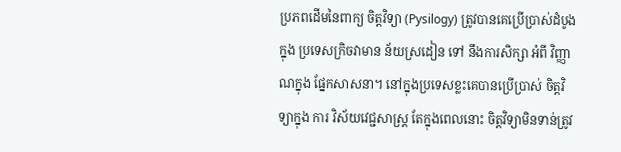ប្រភពដើមនៃពាក្យ ចិត្តវិទ្យា (Pysilogy) ត្រូវបានគេប្រើប្រាស់ដំបូងក្នុង ប្រទេសក្រិចវាមាន ន័យស្រដៀន ទៅ នឹងការសិក្សា អំពី វិញ្ញាណក្នុង ផ្នែកសាសនា។ នៅក្នុងប្រទេសខ្លះគេបានប្រើប្រាស់ ចិត្តវិទ្យាក្នុង ការ វិស័យវេជ្ជសាស្ត្រ តែក្នុងពេលនោះ ចិត្តវិទ្យាមិនទាន់ត្រូវ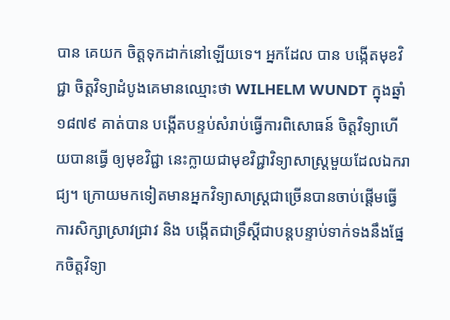បាន គេយក ចិត្តទុកដាក់នៅឡើយទេ។ អ្នកដែល បាន បង្កើតមុខវិជ្ជា ចិត្តវិទ្យាដំបូងគេមានឈ្មោះថា WILHELM WUNDT ក្នុងឆ្នាំ ១៨៧៩ គាត់បាន បង្កើតបន្ទប់សំរាប់ធ្វើការពិសោធន៍ ចិត្តវិទ្យាហើយបានធ្វើ ឲ្យមុខវិជ្ជា នេះក្លាយជាមុខវិជ្ជាវិទ្យាសាស្ត្រមួយដែលឯករាជ្យ។ ក្រោយមកទៀតមានអ្នកវិទ្យាសាស្ត្រជាច្រើនបានចាប់ផ្តើមធ្វើការសិក្សាស្រាវជ្រាវ និង បង្កើតជាទ្រឹស្តីជាបន្តបន្ទាប់ទាក់ទងនឹងផ្នែកចិត្តវិទ្យា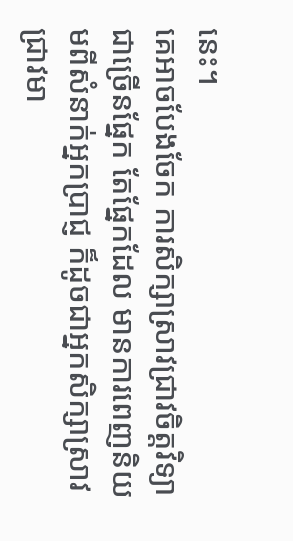នេះ។
គេអាចបែងចែក ការសិក្សាស្រាវជ្រាវចិត្តវិទ្យាជាច្រើនផ្នែក តែផ្នែកដែល មានការពេញនិយមពីសំនាក់អ្នកប្រាជ្ញ ក៏ដូចជាអ្នកសិក្សាស្រាវជ្រាវមា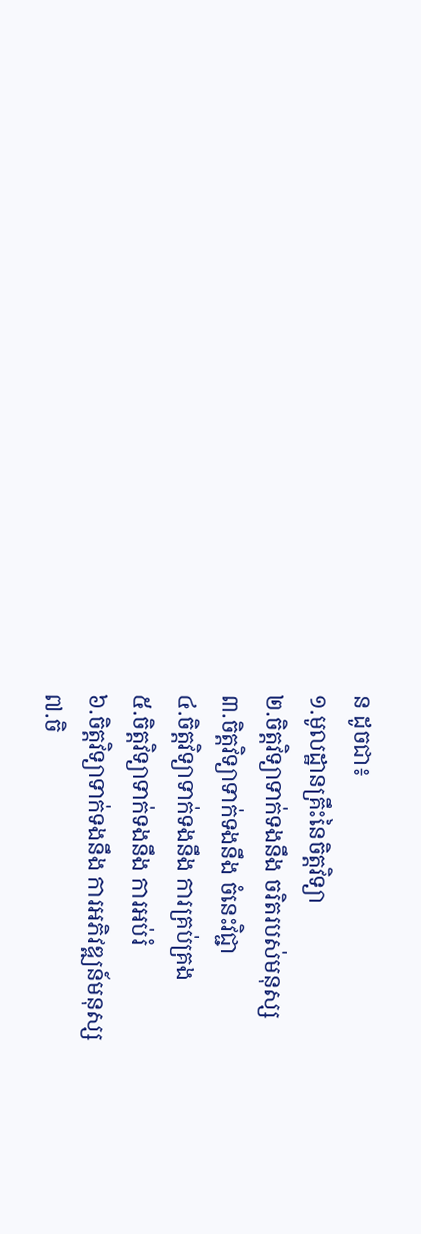ន ដូចជា៖
១.មូលដ្ឋានគ្រឹះនៃចិត្តវិទ្យា
២.ចិត្តវិទ្យាទាក់ទងនឹង ចរិតរបស់មនុស្ស
៣.ចិត្តវិទ្យាទាក់ទងនឹង ចំនេះវិជ្ជា
៤.ចិត្តវិទ្យាទាក់ទងនឹង ការគ្រប់គ្រង
៥.ចិត្តវិទ្យាទាក់ទងនឹង ការអប់រំ
៦.ចិត្តវិទ្យាទាក់ទងនឹង ការអភិវឌ្ឍន៍មនុស្ស
៧.ចិ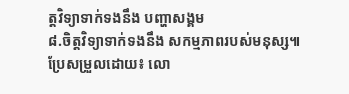ត្តវិទ្យាទាក់ទងនឹង បញ្ហាសង្គម
៨.ចិត្តវិទ្យាទាក់ទងនឹង សកម្មភាពរបស់មនុស្ស៕
ប្រែសម្រួលដោយ៖ លោ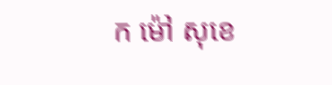ក ម៉ៅ សុខេ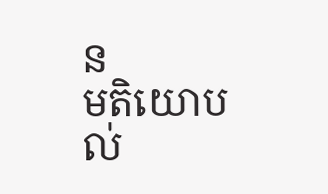ន
មតិយោបល់